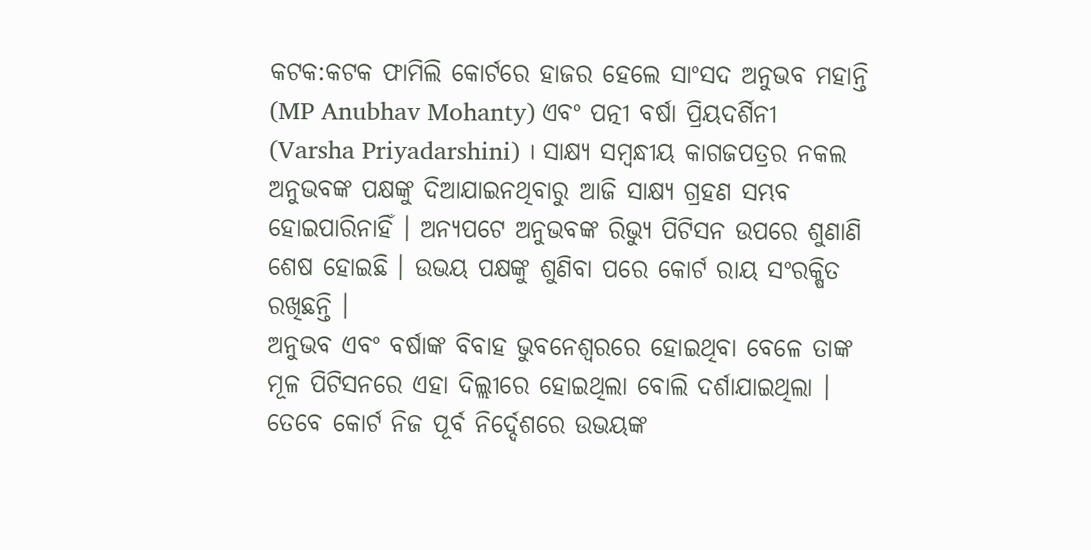କଟକ:କଟକ ଫାମିଲି କୋର୍ଟରେ ହାଜର ହେଲେ ସାଂସଦ ଅନୁଭବ ମହାନ୍ତି (MP Anubhav Mohanty) ଏବଂ ପତ୍ନୀ ବର୍ଷା ପ୍ରିୟଦର୍ଶିନୀ (Varsha Priyadarshini) । ସାକ୍ଷ୍ୟ ସମ୍ବନ୍ଧୀୟ କାଗଜପତ୍ରର ନକଲ ଅନୁଭବଙ୍କ ପକ୍ଷଙ୍କୁ ଦିଆଯାଇନଥିବାରୁ ଆଜି ସାକ୍ଷ୍ୟ ଗ୍ରହଣ ସମ୍ଭବ ହୋଇପାରିନାହିଁ । ଅନ୍ୟପଟେ ଅନୁଭବଙ୍କ ରିଭ୍ୟୁ ପିଟିସନ ଉପରେ ଶୁଣାଣି ଶେଷ ହୋଇଛି । ଉଭୟ ପକ୍ଷଙ୍କୁ ଶୁଣିବା ପରେ କୋର୍ଟ ରାୟ ସଂରକ୍ଷିତ ରଖିଛନ୍ତି ।
ଅନୁଭବ ଏବଂ ବର୍ଷାଙ୍କ ବିବାହ ଭୁବନେଶ୍ବରରେ ହୋଇଥିବା ବେଳେ ତାଙ୍କ ମୂଳ ପିଟିସନରେ ଏହା ଦିଲ୍ଲୀରେ ହୋଇଥିଲା ବୋଲି ଦର୍ଶାଯାଇଥିଲା । ତେବେ କୋର୍ଟ ନିଜ ପୂର୍ବ ନିର୍ଦ୍ଦେଶରେ ଉଭୟଙ୍କ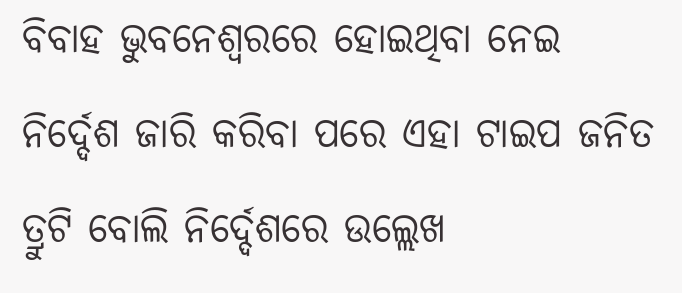ବିବାହ ଭୁବନେଶ୍ବରରେ ହୋଇଥିବା ନେଇ ନିର୍ଦ୍ଦେଶ ଜାରି କରିବା ପରେ ଏହା ଟାଇପ ଜନିତ ତ୍ରୁଟି ବୋଲି ନିର୍ଦ୍ଦେଶରେ ଉଲ୍ଲେଖ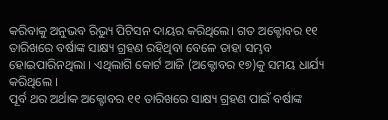କରିବାକୁ ଅନୁଭବ ରିଭ୍ୟୁ ପିଟିସନ ଦାୟର କରିଥିଲେ। ଗତ ଅକ୍ଟୋବର ୧୧ ତାରିଖରେ ବର୍ଷାଙ୍କ ସାକ୍ଷ୍ୟ ଗ୍ରହଣ ରହିଥିବା ବେଳେ ତାହା ସମ୍ଭବ ହୋଇପାରିନଥିଲା । ଏଥିଲାଗି କୋର୍ଟ ଆଜି (ଅକ୍ଟୋବର ୧୭)କୁ ସମୟ ଧାର୍ଯ୍ୟ କରିଥିଲେ ।
ପୂର୍ବ ଥର ଅର୍ଥାକ ଅକ୍ଟୋବର ୧୧ ତାରିଖରେ ସାକ୍ଷ୍ୟ ଗ୍ରହଣ ପାଇଁ ବର୍ଷାଙ୍କ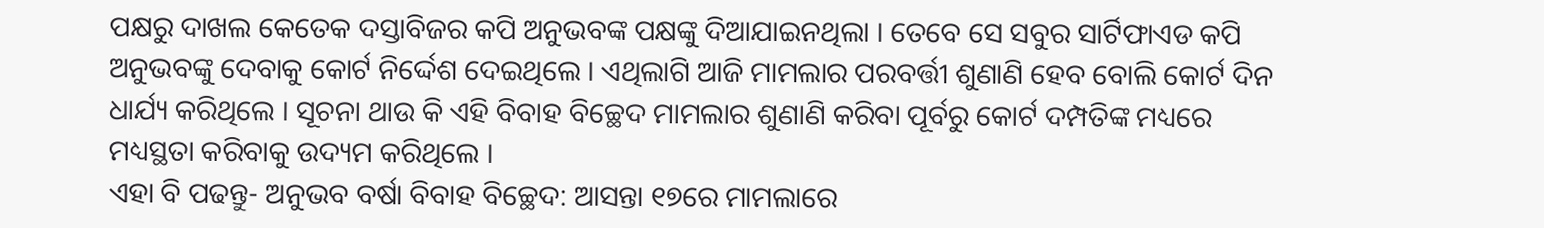ପକ୍ଷରୁ ଦାଖଲ କେତେକ ଦସ୍ତାବିଜର କପି ଅନୁଭବଙ୍କ ପକ୍ଷଙ୍କୁ ଦିଆଯାଇନଥିଲା । ତେବେ ସେ ସବୁର ସାର୍ଟିଫାଏଡ କପି ଅନୁଭବଙ୍କୁ ଦେବାକୁ କୋର୍ଟ ନିର୍ଦ୍ଦେଶ ଦେଇଥିଲେ । ଏଥିଲାଗି ଆଜି ମାମଲାର ପରବର୍ତ୍ତୀ ଶୁଣାଣି ହେବ ବୋଲି କୋର୍ଟ ଦିନ ଧାର୍ଯ୍ୟ କରିଥିଲେ । ସୂଚନା ଥାଉ କି ଏହି ବିବାହ ବିଚ୍ଛେଦ ମାମଲାର ଶୁଣାଣି କରିବା ପୂର୍ବରୁ କୋର୍ଟ ଦମ୍ପତିଙ୍କ ମଧ୍ୟରେ ମଧ୍ୟସ୍ଥତା କରିବାକୁ ଉଦ୍ୟମ କରିଥିଲେ ।
ଏହା ବି ପଢନ୍ତୁ- ଅନୁଭବ ବର୍ଷା ବିବାହ ବିଚ୍ଛେଦ: ଆସନ୍ତା ୧୭ରେ ମାମଲାରେ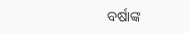ବର୍ଷାଙ୍କ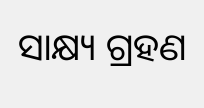ସାକ୍ଷ୍ୟ ଗ୍ରହଣ